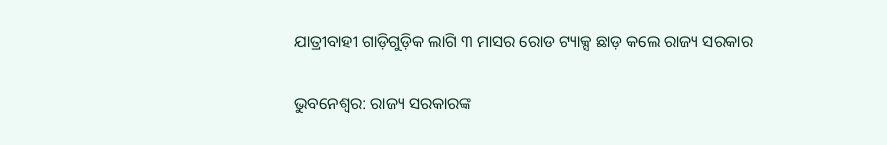ଯାତ୍ରୀବାହୀ ଗାଡ଼ିଗୁଡ଼ିକ ଲାଗି ୩ ମାସର ରୋଡ ଟ୍ୟାକ୍ସ ଛାଡ଼ କଲେ ରାଜ୍ୟ ସରକାର

ଭୁବନେଶ୍ୱର: ରାଜ୍ୟ ସରକାରଙ୍କ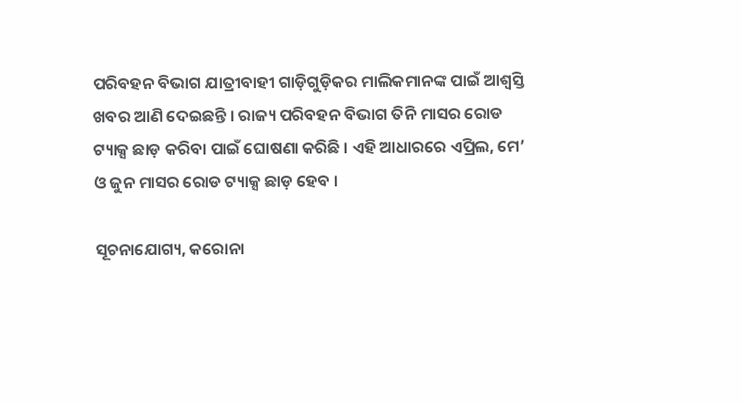ପରିବହନ ବିଭାଗ ଯାତ୍ରୀବାହୀ ଗାଡ଼ିଗୁଡ଼ିକର ମାଲିକମାନଙ୍କ ପାଇଁ ଆଶ୍ୱସ୍ତି ଖବର ଆଣି ଦେଇଛନ୍ତି । ରାଜ୍ୟ ପରିବହନ ବିଭାଗ ତିନି ମାସର ରୋଡ ଟ୍ୟାକ୍ସ ଛାଡ଼ କରିବା ପାଇଁ ଘୋଷଣା କରିଛି । ଏହି ଆଧାରରେ ଏପ୍ରିଲ, ମେ’ ଓ ଜୁନ ମାସର ରୋଡ ଟ୍ୟାକ୍ସ ଛାଡ଼ ହେବ ।

ସୂଚନାଯୋଗ୍ୟ, କରୋନା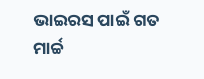ଭାଇରସ ପାଇଁ ଗତ ମାର୍ଚ୍ଚ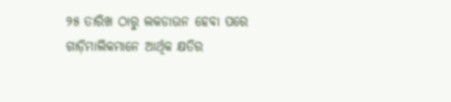୨୫ ତାରିଖ ଠାରୁ ଲକଡାଉନ ହେବା ପରେ ଗାଡ଼ିମାଲିକମାନେ ଆର୍ଥିକ କ୍ଷତିର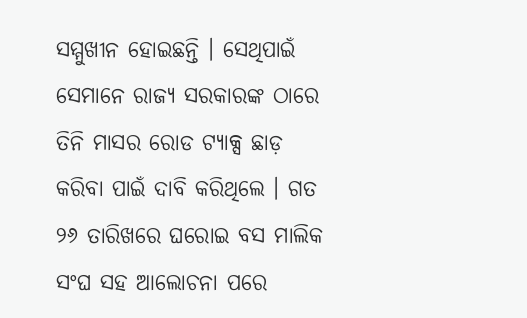ସମ୍ମୁଖୀନ ହୋଇଛନ୍ତି । ସେଥିପାଇଁ ସେମାନେ ରାଜ୍ୟ ସରକାରଙ୍କ ଠାରେ ତିନି ମାସର ରୋଡ ଟ୍ୟାକ୍ସ ଛାଡ଼ କରିବା ପାଇଁ ଦାବି କରିଥିଲେ । ଗତ ୨୬ ତାରିଖରେ ଘରୋଇ ବସ ମାଲିକ ସଂଘ ସହ ଆଲୋଚନା ପରେ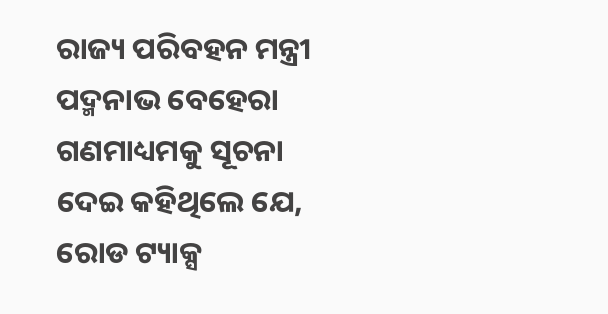ରାଜ୍ୟ ପରିବହନ ମନ୍ତ୍ରୀ ପଦ୍ମନାଭ ବେହେରା ଗଣମାଧ୍ୟମକୁ ସୂଚନା ଦେଇ କହିଥିଲେ ଯେ, ରୋଡ ଟ୍ୟାକ୍ସ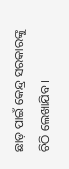ଛାଡ଼ ପାଇଁ କେନ୍ଦ୍ର ସରକାରଙ୍କୁ ଚିଠି ଲେଖାଯିବ ।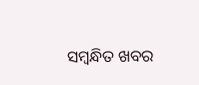ସମ୍ବନ୍ଧିତ ଖବର